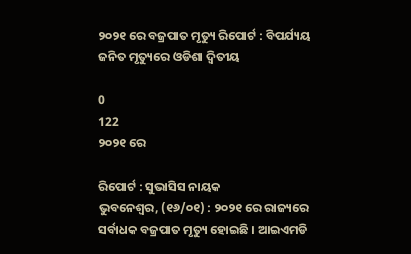୨୦୨୧ ରେ ବଜ୍ରପାତ ମୃତ୍ୟୁ ରିପୋର୍ଟ : ବିପର୍ଯ୍ୟୟ ଜନିତ ମୃତ୍ୟୁରେ ଓଡିଶା ଦ୍ୱିତୀୟ

0
122
୨୦୨୧ ରେ

ରିପୋର୍ଟ : ସୁଭାସିସ ନାୟକ
ଭୁବନେଶ୍ୱର, (୧୬/୦୧) : ୨୦୨୧ ରେ ରାଜ୍ୟରେ ସର୍ବାଧକ ବଜ୍ରପାତ ମୃତ୍ୟୁ ହୋଇଛି । ଆଇଏମଡି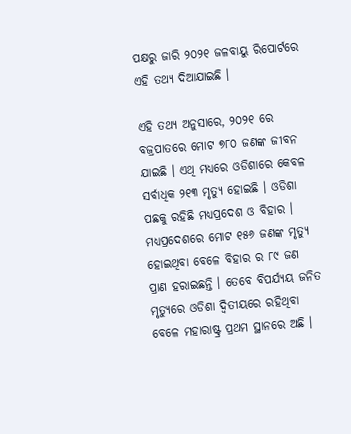ପକ୍ଷରୁ ଜାରି ୨୦୨୧ ଜଳବାୟୁ ରିପୋର୍ଟରେ ଏହି ତଥ୍ୟ ଦିଆଯାଇଛି ।

ଏହି ତଥ୍ୟ ଅନୁସାରେ, ୨୦୨୧ ରେ ବଜ୍ରପାତରେ ମୋଟ ୭୮୦ ଜଣଙ୍କ ଜୀବନ ଯାଇଛି । ଏଥି ମଧ୍ୟରେ ଓଡିଶାରେ କେବଳ ସର୍ବାଧିକ ୨୧୩ ମୃତ୍ୟୁ ହୋଇଛି । ଓଡିଶା ପଛକୁ ରହିଛି ମଧ୍ୟପ୍ରଦେଶ ଓ ବିହାର । ମଧ୍ୟପ୍ରଦେଶରେ ମୋଟ ୧୫୬ ଜଣଙ୍କ ମୃତ୍ୟୁ ହୋଇଥିବା ବେଳେ ବିହାର ର ୮୯ ଜଣ ପ୍ରାଣ ହରାଇଛନ୍ତି । ତେବେ ବିପର୍ଯ୍ୟୟ ଜନିତ ମୃତ୍ୟୁରେ ଓଡିଶା ଦ୍ୱିତୀୟରେ ରହିଥିବା ବେଳେ ମହାରାଷ୍ଟ୍ର ପ୍ରଥମ ସ୍ଥାନରେ ଅଛି ।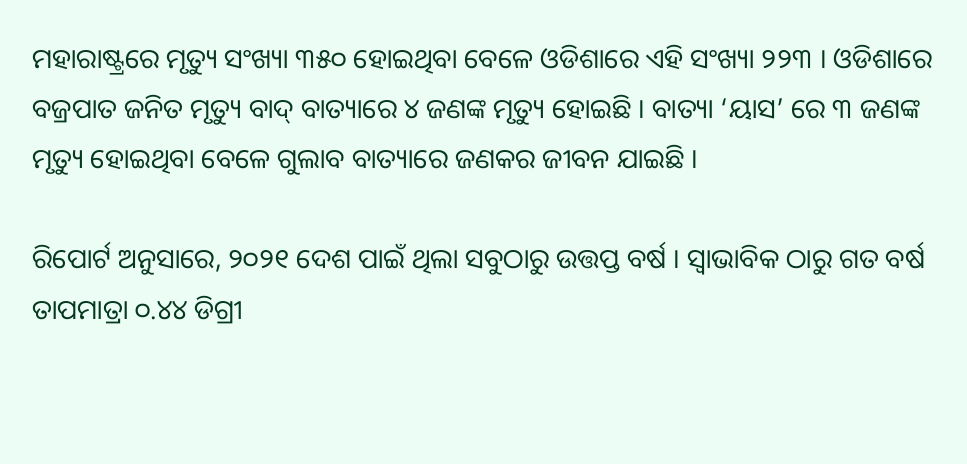ମହାରାଷ୍ଟ୍ରରେ ମୃତ୍ୟୁ ସଂଖ୍ୟା ୩୫୦ ହୋଇଥିବା ବେଳେ ଓଡିଶାରେ ଏହି ସଂଖ୍ୟା ୨୨୩ । ଓଡିଶାରେ ବଜ୍ରପାତ ଜନିତ ମୃତ୍ୟୁ ବାଦ୍ ବାତ୍ୟାରେ ୪ ଜଣଙ୍କ ମୃତ୍ୟୁ ହୋଇଛି । ବାତ୍ୟା ‘ୟାସ’ ରେ ୩ ଜଣଙ୍କ ମୃତ୍ୟୁ ହୋଇଥିବା ବେଳେ ଗୁଲାବ ବାତ୍ୟାରେ ଜଣକର ଜୀବନ ଯାଇଛି ।

ରିପୋର୍ଟ ଅନୁସାରେ, ୨୦୨୧ ଦେଶ ପାଇଁ ଥିଲା ସବୁଠାରୁ ଉତ୍ତପ୍ତ ବର୍ଷ । ସ୍ୱାଭାବିକ ଠାରୁ ଗତ ବର୍ଷ ତାପମାତ୍ରା ୦.୪୪ ଡିଗ୍ରୀ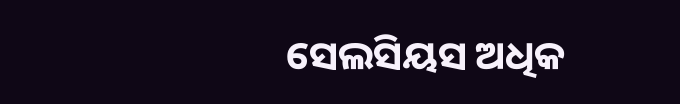ସେଲସିୟସ ଅଧିକ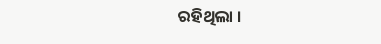ରହିଥିଲା ।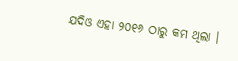ଯଦିଓ ଏହା ୨୦୧୬ ଠାରୁ କମ ଥିଲା ।